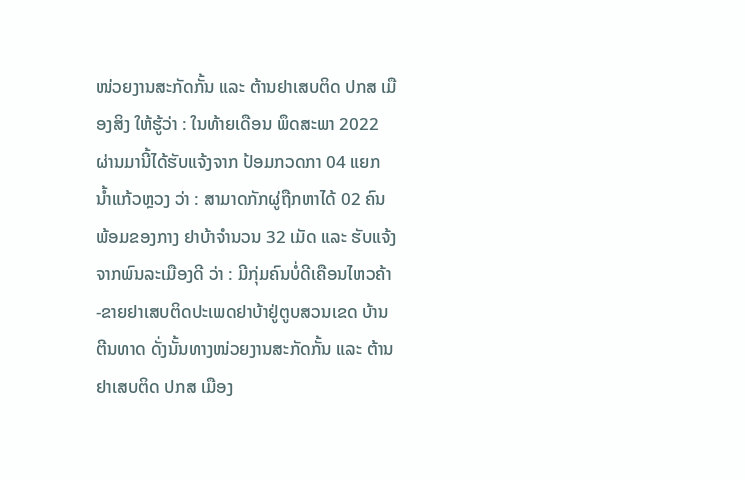ໜ່ວຍງານສະກັດກັ້ນ ແລະ ຕ້ານຢາເສບຕິດ ປກສ ເມືອງສິງ ໃຫ້ຮູ້ວ່າ : ໃນທ້າຍເດືອນ ພຶດສະພາ 2022 ຜ່ານມານີ້ໄດ້ຮັບແຈ້ງຈາກ ປ້ອມກວດກາ 04 ແຍກ ນ້ຳແກ້ວຫຼວງ ວ່າ : ສາມາດກັກຜູ່ຖືກຫາໄດ້ 02 ຄົນ ພ້ອມຂອງກາງ ຢາບ້າຈຳນວນ 32 ເມັດ ແລະ ຮັບແຈ້ງຈາກພົນລະເມືອງດີ ວ່າ : ມີກຸ່ມຄົນບໍ່ດີເຄືອນໄຫວຄ້າ-ຂາຍຢາເສບຕິດປະເພດຢາບ້າຢູ່ຕູບສວນເຂດ ບ້ານ ຕີນທາດ ດັ່ງນັ້ນທາງໜ່ວຍງານສະກັດກັ້ນ ແລະ ຕ້ານຢາເສບຕິດ ປກສ ເມືອງ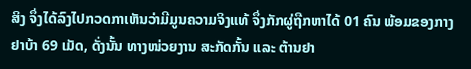ສິງ ຈຶ່ງໄດ້ລົງໄປກວດກາເຫັນວ່າມີມູນຄວາມຈິງແທ້ ຈຶ່ງກັກຜູ່ຖືກຫາໄດ້ 01 ຄົນ ພ້ອມຂອງກາງຢາບ້າ 69 ເມັດ, ດັ່ງນັ້ນ ທາງໜ່ວຍງານ ສະກັດກັ້ນ ແລະ ຕ້ານຢາ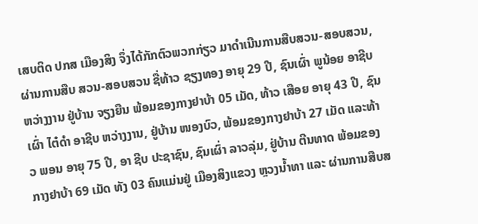ເສບຕິດ ປກສ ເມືອງສິງ ຈຶ່ງໄດ້ກັກຕົວພວກກ່ຽວ ມາດຳເນີນການສືບສວນ-ສອບສວນ, ຜ່ານການສືບ ສວນ-ສອບສວນ ຊື່ທ້າວ ຊຽງທອງ ອາຍຸ 29 ປີ, ຊົນເຜົ່າ ພູນ້ອຍ ອາຊີບ ຫວ່າງງານ ຢູ່ບ້ານ ຈຽງຍືນ ພ້ອມຂອງກາງຢາບ້າ 05 ເມັດ, ທ້າວ ເສືອຍ ອາຍຸ 43 ປີ, ຊົນເຜົ່າ ໄຕ໋ດຳ ອາຊີບ ຫວ່າງງານ, ຢູ່ບ້ານ ໜອງບົວ, ພ້ອມຂອງກາງຢາບ້າ 27 ເມັດ ແລະທ້າວ ພອນ ອາຍຸ 75 ປີ, ອາ ຊີບ ປະຊາຊົນ, ຊົນເຜົ່າ ລາວລຸ່ມ, ຢູ່ບ້ານ ຕີນທາດ ພ້ອມຂອງກາງຢາບ້າ 69 ເມັດ ທັງ 03 ຄົນແມ່ນຢູ່ ເມືອງສິງແຂວງ ຫຼວງນ້ຳທາ ແລະ ຜ່ານການສືບສ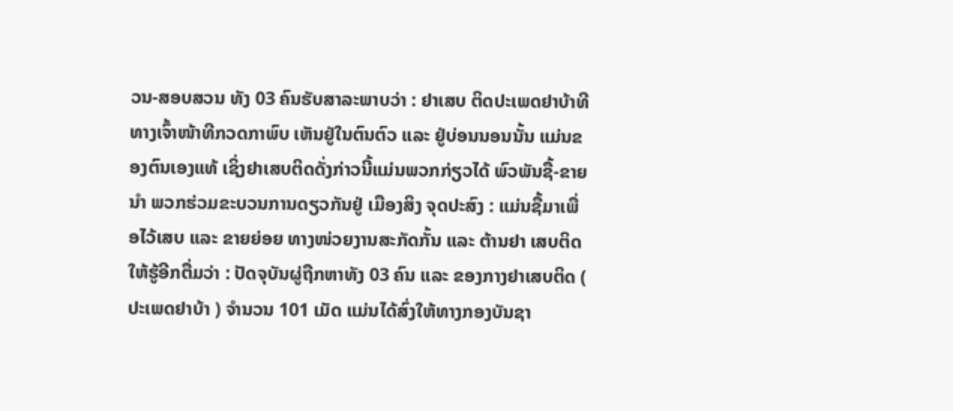ວນ-ສອບສວນ ທັງ 03 ຄົນຮັບສາລະພາບວ່າ : ຢາເສບ ຕິດປະເພດຢາບ້າທີທາງເຈົ້າໜ້າທີກວດກາພົບ ເຫັນຢູ່ໃນຕົນຕົວ ແລະ ຢູ່ບ່ອນນອນນັ້ນ ແມ່ນຂອງຕົນເອງແທ້ ເຊິ່ງຢາເສບຕິດດັ່ງກ່າວນີ້ແມ່ນພວກກ່ຽວໄດ້ ພົວພັນຊື້-ຂາຍ ນຳ ພວກຮ່ວມຂະບວນການດຽວກັນຢູ່ ເມືອງສິງ ຈຸດປະສົງ : ແມ່ນຊື້ມາເພື່ອໄວ້ເສບ ແລະ ຂາຍຍ່ອຍ ທາງໜ່ວຍງານສະກັດກັ້ນ ແລະ ຕ້ານຢາ ເສບຕິດໃຫ້ຮູ້ອີກຕື່ມວ່າ : ປັດຈຸບັນຜູ່ຖືກຫາທັງ 03 ຄົນ ແລະ ຂອງກາງຢາເສບຕິດ ( ປະເພດຢາບ້າ ) ຈຳນວນ 101 ເມັດ ແມ່ນໄດ້ສົ່ງໃຫ້ທາງກອງບັນຊາ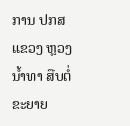ການ ປກສ ແຂວງ ຫຼວງນ້ຳທາ ສືບຕໍ່ຂະຍາຍ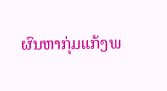ຜົນຫາກຸ່ມແກ້ງພ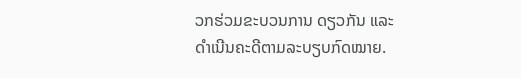ວກຮ່ວມຂະບວນການ ດຽວກັນ ແລະ ດຳເນີນຄະດີຕາມລະບຽບກົດໝາຍ.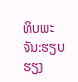ທິບພະຈັນ:ຮຽບຮຽງ